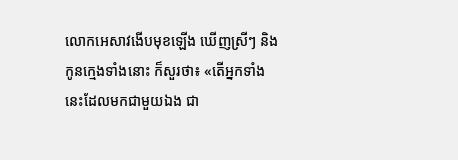លោកអេសាវងើបមុខឡើង ឃើញស្រីៗ និងកូនក្មេងទាំងនោះ ក៏សួរថា៖ «តើអ្នកទាំងនេះដែលមកជាមួយឯង ជា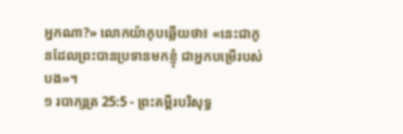អ្នកណា?» លោកយ៉ាកុបឆ្លើយថា៖ «នេះជាកូនដែលព្រះបានប្រទានមកខ្ញុំ ជាអ្នកបម្រើរបស់បង»។
១ របាក្សត្រ 25:5 - ព្រះគម្ពីរបរិសុទ្ធ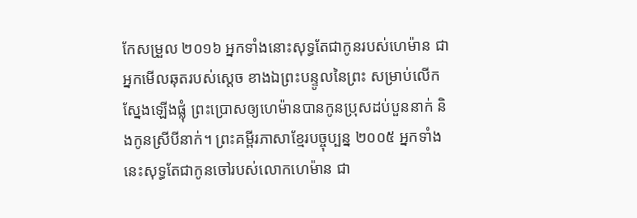កែសម្រួល ២០១៦ អ្នកទាំងនោះសុទ្ធតែជាកូនរបស់ហេម៉ាន ជាអ្នកមើលឆុតរបស់ស្តេច ខាងឯព្រះបន្ទូលនៃព្រះ សម្រាប់លើកស្នែងឡើងផ្លុំ ព្រះប្រោសឲ្យហេម៉ានបានកូនប្រុសដប់បួននាក់ និងកូនស្រីបីនាក់។ ព្រះគម្ពីរភាសាខ្មែរបច្ចុប្បន្ន ២០០៥ អ្នកទាំងនេះសុទ្ធតែជាកូនចៅរបស់លោកហេម៉ាន ជា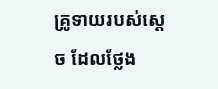គ្រូទាយរបស់ស្ដេច ដែលថ្លែង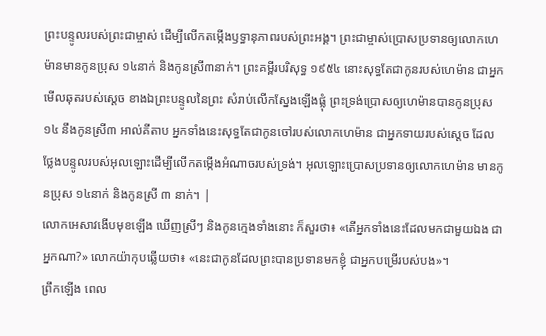ព្រះបន្ទូលរបស់ព្រះជាម្ចាស់ ដើម្បីលើកតម្កើងឫទ្ធានុភាពរបស់ព្រះអង្គ។ ព្រះជាម្ចាស់ប្រោសប្រទានឲ្យលោកហេម៉ានមានកូនប្រុស ១៤នាក់ និងកូនស្រី៣នាក់។ ព្រះគម្ពីរបរិសុទ្ធ ១៩៥៤ នោះសុទ្ធតែជាកូនរបស់ហេម៉ាន ជាអ្នកមើលឆុតរបស់ស្តេច ខាងឯព្រះបន្ទូលនៃព្រះ សំរាប់លើកស្នែងឡើងផ្លុំ ព្រះទ្រង់ប្រោសឲ្យហេម៉ានបានកូនប្រុស១៤ នឹងកូនស្រី៣ អាល់គីតាប អ្នកទាំងនេះសុទ្ធតែជាកូនចៅរបស់លោកហេម៉ាន ជាអ្នកទាយរបស់ស្តេច ដែលថ្លែងបន្ទូលរបស់អុលឡោះដើម្បីលើកតម្កើងអំណាចរបស់ទ្រង់។ អុលឡោះប្រោសប្រទានឲ្យលោកហេម៉ាន មានកូនប្រុស ១៤នាក់ និងកូនស្រី ៣ នាក់។ |
លោកអេសាវងើបមុខឡើង ឃើញស្រីៗ និងកូនក្មេងទាំងនោះ ក៏សួរថា៖ «តើអ្នកទាំងនេះដែលមកជាមួយឯង ជាអ្នកណា?» លោកយ៉ាកុបឆ្លើយថា៖ «នេះជាកូនដែលព្រះបានប្រទានមកខ្ញុំ ជាអ្នកបម្រើរបស់បង»។
ព្រឹកឡើង ពេល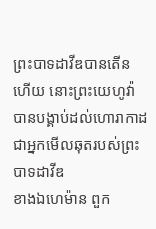ព្រះបាទដាវីឌបានតើនហើយ នោះព្រះយេហូវ៉ាបានបង្គាប់ដល់ហោរាកាដ ជាអ្នកមើលឆុតរបស់ព្រះបាទដាវីឌ
ខាងឯហេម៉ាន ពួក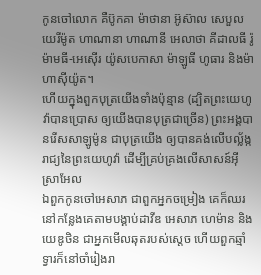កូនចៅលោក គឺប៊ូកគា ម៉ាថានា អ៊ូស៊ាល សេបួល យេរីម៉ូត ហាណានា ហាណានី អេលាថា គីដាលធី រ៉ូម៉ាមធី-អេស៊ើរ យ៉ូសបេកាសា ម៉ាឡូធី ហូធារ និងម៉ាហាស៊ីយ៉ូត។
ហើយក្នុងពួកបុត្រយើងទាំងប៉ុន្មាន (ដ្បិតព្រះយេហូវ៉ាបានប្រោស ឲ្យយើងបានបុត្រជាច្រើន) ព្រះអង្គបានរើសសាឡូម៉ូន ជាបុត្រយើង ឲ្យបានគង់លើបល្ល័ង្ករាជ្យនៃព្រះយេហូវ៉ា ដើម្បីគ្រប់គ្រងលើសាសន៍អ៊ីស្រាអែល
ឯពួកកូនចៅអេសាភ ជាពួកអ្នកចម្រៀង គេក៏ឈរនៅកន្លែងគេតាមបង្គាប់ដាវីឌ អេសាភ ហេម៉ាន និងយេឌូថិន ជាអ្នកមើលឆុតរបស់ស្តេច ហើយពួកឆ្មាំទ្វារក៏នៅចាំរៀងរា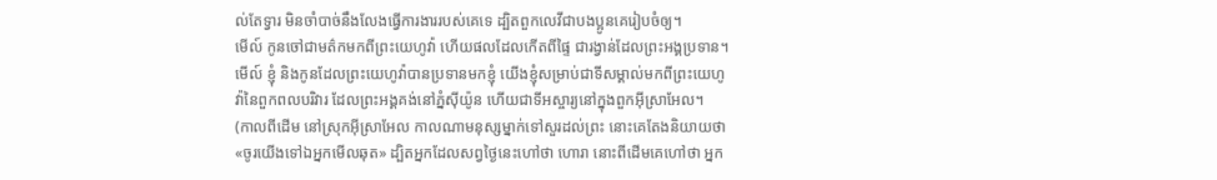ល់តែទ្វារ មិនចាំបាច់នឹងលែងធ្វើការងាររបស់គេទេ ដ្បិតពួកលេវីជាបងប្អូនគេរៀបចំឲ្យ។
មើល៍ កូនចៅជាមត៌កមកពីព្រះយេហូវ៉ា ហើយផលដែលកើតពីផ្ទៃ ជារង្វាន់ដែលព្រះអង្គប្រទាន។
មើល៍ ខ្ញុំ និងកូនដែលព្រះយេហូវ៉ាបានប្រទានមកខ្ញុំ យើងខ្ញុំសម្រាប់ជាទីសម្គាល់មកពីព្រះយេហូវ៉ានៃពួកពលបរិវារ ដែលព្រះអង្គគង់នៅភ្នំស៊ីយ៉ូន ហើយជាទីអស្ចារ្យនៅក្នុងពួកអ៊ីស្រាអែល។
(កាលពីដើម នៅស្រុកអ៊ីស្រាអែល កាលណាមនុស្សម្នាក់ទៅសួរដល់ព្រះ នោះគេតែងនិយាយថា «ចូរយើងទៅឯអ្នកមើលឆុត» ដ្បិតអ្នកដែលសព្វថ្ងៃនេះហៅថា ហោរា នោះពីដើមគេហៅថា អ្នក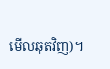មើលឆុតវិញ)។